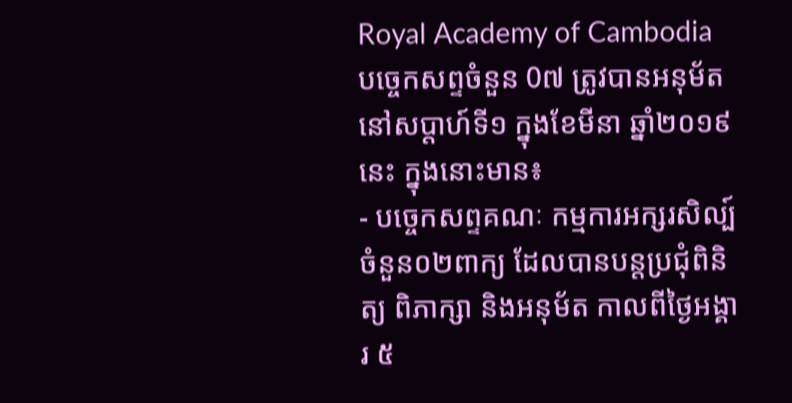Royal Academy of Cambodia
បច្ចេកសព្ទចំនួន 0៧ ត្រូវបានអនុម័ត នៅសប្តាហ៍ទី១ ក្នុងខែមីនា ឆ្នាំ២០១៩នេះ ក្នុងនោះមាន៖
- បច្ចេកសព្ទគណៈ កម្មការអក្សរសិល្ប៍ ចំនួន០២ពាក្យ ដែលបានបន្តប្រជុំពិនិត្យ ពិភាក្សា និងអនុម័ត កាលពីថ្ងៃអង្គារ ៥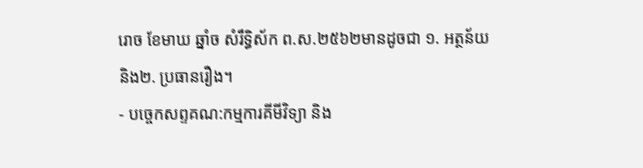រោច ខែមាឃ ឆ្នាំច សំរឹទ្ធិស័ក ព.ស.២៥៦២មានដូចជា ១. អត្ថន័យ និង២. ប្រធានរឿង។
- បច្ចេកសព្ទគណ:កម្មការគីមីវិទ្យា និង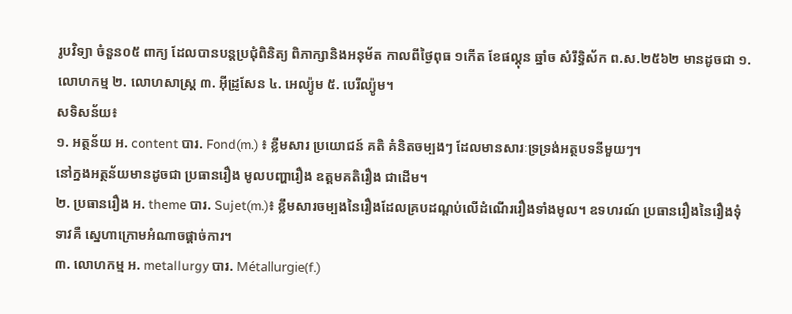រូបវិទ្យា ចំនួន០៥ ពាក្យ ដែលបានបន្តប្រជុំពិនិត្យ ពិភាក្សានិងអនុម័ត កាលពីថ្ងៃពុធ ១កើត ខែផល្គុន ឆ្នាំច សំរឹទ្ធិស័ក ព.ស.២៥៦២ មានដូចជា ១. លោហកម្ម ២. លោហសាស្ត្រ ៣. អ៊ីដ្រូសែន ៤. អេល្យ៉ូម ៥. បេរីល្យ៉ូម។
សទិសន័យ៖
១. អត្ថន័យ អ. content បារ. Fond(m.) ៖ ខ្លឹមសារ ប្រយោជន៍ គតិ គំនិតចម្បងៗ ដែលមានសារៈទ្រទ្រង់អត្ថបទនីមួយៗ។
នៅក្នងអត្ថន័យមានដូចជា ប្រធានរឿង មូលបញ្ហារឿង ឧត្តមគតិរឿង ជាដើម។
២. ប្រធានរឿង អ. theme បារ. Sujet(m.)៖ ខ្លឹមសារចម្បងនៃរឿងដែលគ្របដណ្តប់លើដំណើររឿងទាំងមូល។ ឧទហរណ៍ ប្រធានរឿងនៃរឿងទុំទាវគឺ ស្នេហាក្រោមអំណាចផ្តាច់ការ។
៣. លោហកម្ម អ. metallurgy បារ. Métallurgie(f.)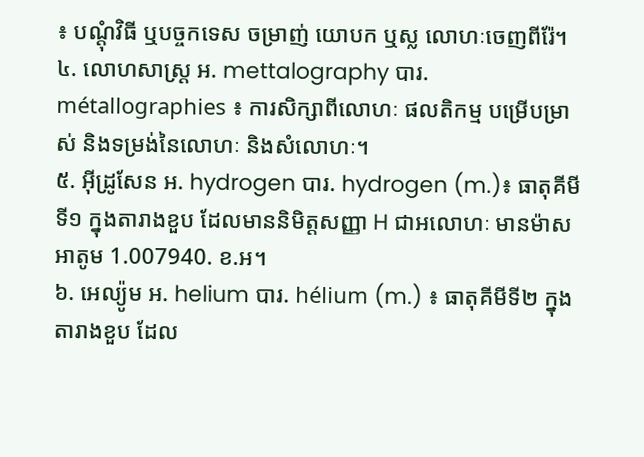៖ បណ្តុំវិធី ឬបច្ចកទេស ចម្រាញ់ យោបក ឬស្ល លោហៈចេញពីរ៉ែ។
៤. លោហសាស្ត្រ អ. mettalography បារ. métallographies ៖ ការសិក្សាពីលោហៈ ផលតិកម្ម បម្រើបម្រាស់ និងទម្រង់នៃលោហៈ និងសំលោហៈ។
៥. អ៊ីដ្រូសែន អ. hydrogen បារ. hydrogen (m.)៖ ធាតុគីមីទី១ ក្នុងតារាងខួប ដែលមាននិមិត្តសញ្ញា H ជាអលោហៈ មានម៉ាសអាតូម 1.007940. ខ.អ។
៦. អេល្យ៉ូម អ. helium បារ. hélium (m.) ៖ ធាតុគីមីទី២ ក្នុងតារាងខួប ដែល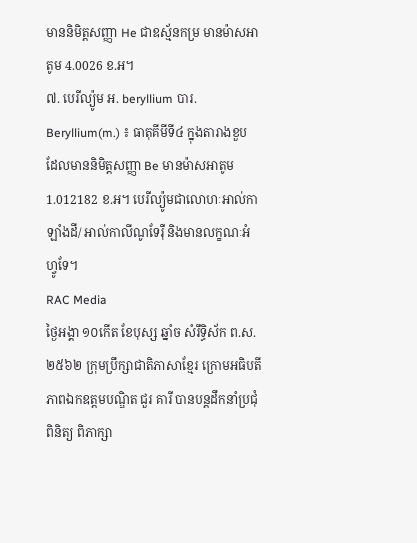មាននិមិត្តសញ្ញា He ជាឧស្ម័នកម្រ មានម៉ាសអាតូម 4.0026 ខ.អ។
៧. បេរីល្យ៉ូម អ. beryllium បារ. Beryllium(m.) ៖ ធាតុគីមីទី៤ ក្នុងតារាងខួប ដែលមាននិមិត្តសញ្ញា Be មានម៉ាសអាតូម 1.012182 ខ.អ។ បេរីល្យ៉ូមជាលោហៈអាល់កាឡាំងដី/ អាល់កាលីណូទែរ៉ឺ និងមានលក្ខណៈអំហ្វូទែ។
RAC Media
ថ្ងៃអង្គា ១០កេីត ខែបុស្ស ឆ្នាំច សំរឹទ្ធិស័ក ព.ស.២៥៦២ ក្រុមប្រឹក្សាជាតិភាសាខ្មែរ ក្រោមអធិបតីភាពឯកឧត្តមបណ្ឌិត ជួរ គារី បានបន្តដឹកនាំប្រជុំពិនិត្យ ពិភាក្សា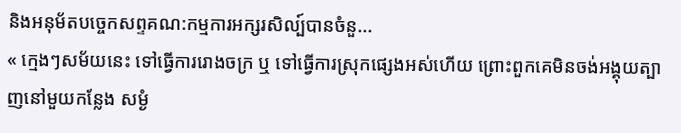និងអនុម័តបច្ចេកសព្ទគណ:កម្មការអក្សរសិល្ប៍បានចំនួ...
« ក្មេងៗសម័យនេះ ទៅធ្វើការរោងចក្រ ឬ ទៅធ្វើការស្រុកផ្សេងអស់ហើយ ព្រោះពួកគេមិនចង់អង្គុយត្បាញនៅមួយកន្លែង សម្ងំ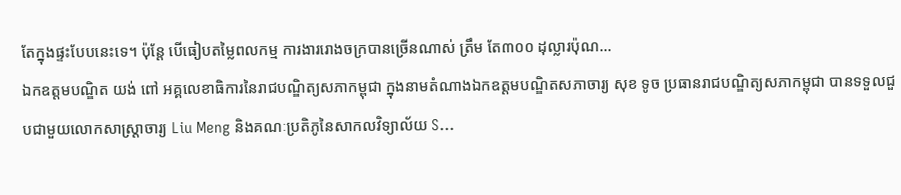តែក្នុងផ្ទះបែបនេះទេ។ ប៉ុន្តែ បើធៀបតម្លៃពលកម្ម ការងាររោងចក្របានច្រើនណាស់ ត្រឹម តែ៣០០ ដុល្លារប៉ុណ...
ឯកឧត្តមបណ្ឌិត យង់ ពៅ អគ្គលេខាធិការនៃរាជបណ្ឌិត្យសភាកម្ពុជា ក្នុងនាមតំណាងឯកឧត្តមបណ្ឌិតសភាចារ្យ សុខ ទូច ប្រធានរាជបណ្ឌិត្យសភាកម្ពុជា បានទទួលជួបជាមួយលោកសាស្ត្រាចារ្យ Liu Meng និងគណៈប្រតិភូនៃសាកលវិទ្យាល័យ S...